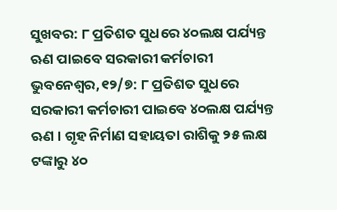ସୁଖବର: ୮ ପ୍ରତିଶତ ସୁଧରେ ୪୦ଲକ୍ଷ ପର୍ଯ୍ୟନ୍ତ ଋଣ ପାଇବେ ସରକାରୀ କର୍ମଚାରୀ
ଭୁବନେଶ୍ବର,୧୨/୭: ୮ ପ୍ରତିଶତ ସୁଧରେ ସରକାରୀ କର୍ମଚାରୀ ପାଇବେ ୪୦ଲକ୍ଷ ପର୍ଯ୍ୟନ୍ତ ଋଣ । ଗୃହ ନିର୍ମାଣ ସହାୟତା ରାଶିକୁ ୨୫ ଲକ୍ଷ ଟଙ୍କାରୁ ୪୦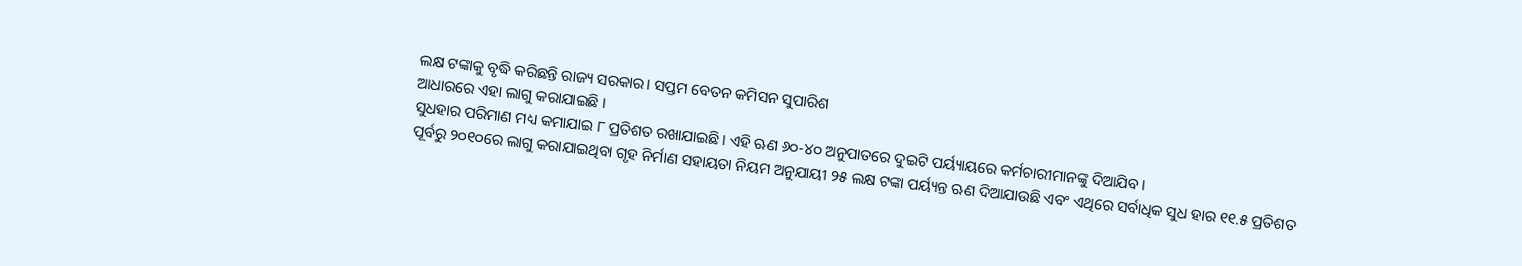ଲକ୍ଷ ଟଙ୍କାକୁ ବୃଦ୍ଧି କରିଛନ୍ତି ରାଜ୍ୟ ସରକାର। ସପ୍ତମ ବେତନ କମିସନ ସୁପାରିଶ
ଆଧାରରେ ଏହା ଲାଗୁ କରାଯାଇଛି ।
ସୁଧହାର ପରିମାଣ ମଧ୍ୟ କମାଯାଇ ୮ ପ୍ରତିଶତ ରଖାଯାଇଛି। ଏହି ଋଣ ୬୦-୪୦ ଅନୁପାତରେ ଦୁଇଟି ପର୍ୟ୍ୟାୟରେ କର୍ମଚାରୀମାନଙ୍କୁ ଦିଆଯିବ।
ପୂର୍ବରୁ ୨୦୧୦ରେ ଲାଗୁ କରାଯାଇଥିବା ଗୃହ ନିର୍ମାଣ ସହାୟତା ନିୟମ ଅନୁଯାୟୀ ୨୫ ଲକ୍ଷ ଟଙ୍କା ପର୍ୟ୍ୟନ୍ତ ଋଣ ଦିଆଯାଉଛି ଏବଂ ଏଥିରେ ସର୍ବାଧିକ ସୁଧ ହାର ୧୧.୫ ପ୍ରତିଶତ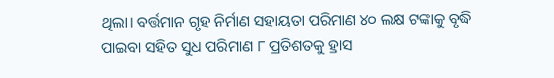ଥିଲା। ବର୍ତ୍ତମାନ ଗୃହ ନିର୍ମାଣ ସହାୟତା ପରିମାଣ ୪୦ ଲକ୍ଷ ଟଙ୍କାକୁ ବୃଦ୍ଧି ପାଇବା ସହିତ ସୁଧ ପରିମାଣ ୮ ପ୍ରତିଶତକୁ ହ୍ରାସ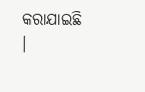କରାଯାଇଛି ।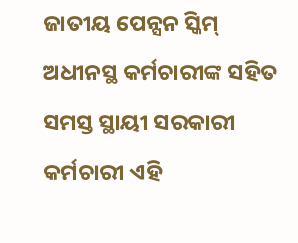ଜାତୀୟ ପେନ୍ସନ ସ୍କିମ୍ ଅଧୀନସ୍ଥ କର୍ମଚାରୀଙ୍କ ସହିତ ସମସ୍ତ ସ୍ଥାୟୀ ସରକାରୀ କର୍ମଚାରୀ ଏହି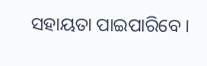ସହାୟତା ପାଇପାରିବେ।